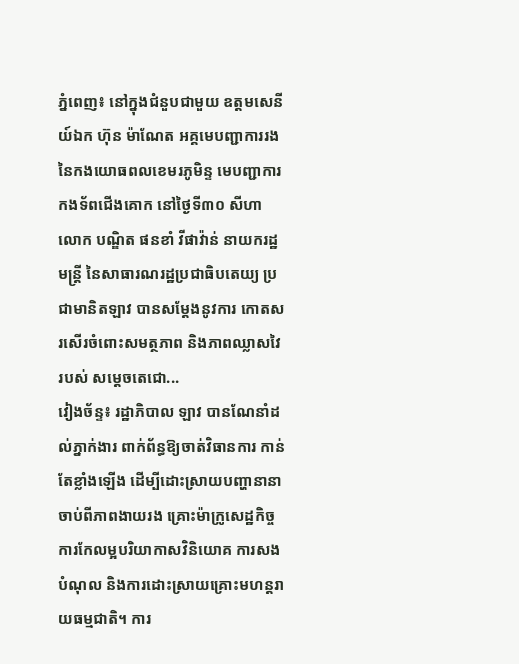ភ្នំពេញ៖ នៅក្នុងជំនួបជាមួយ ឧត្តមសេនីយ៍ឯក ហ៊ុន ម៉ាណែត អគ្គមេបញ្ជាការរង នៃកងយោធពលខេមរភូមិន្ទ មេបញ្ជាការកងទ័ពជើងគោក នៅថ្ងៃទី៣០ សីហា លោក បណ្ឌិត ផនខាំ វីផាវ៉ាន់ នាយករដ្ឋមន្ត្រី នៃសាធារណរដ្ឋប្រជាធិបតេយ្យ ប្រជាមានិតឡាវ បានសម្ដែងនូវការ កោតសរសើរចំពោះសមត្ថភាព និងភាពឈ្លាសវៃ របស់ សម្តេចតេជោ...
វៀងច័ន្ទ៖ រដ្ឋាភិបាល ឡាវ បានណែនាំដល់ភ្នាក់ងារ ពាក់ព័ន្ធឱ្យចាត់វិធានការ កាន់តែខ្លាំងឡើង ដើម្បីដោះស្រាយបញ្ហានានា ចាប់ពីភាពងាយរង គ្រោះម៉ាក្រូសេដ្ឋកិច្ច ការកែលម្អបរិយាកាសវិនិយោគ ការសងបំណុល និងការដោះស្រាយគ្រោះមហន្តរាយធម្មជាតិ។ ការ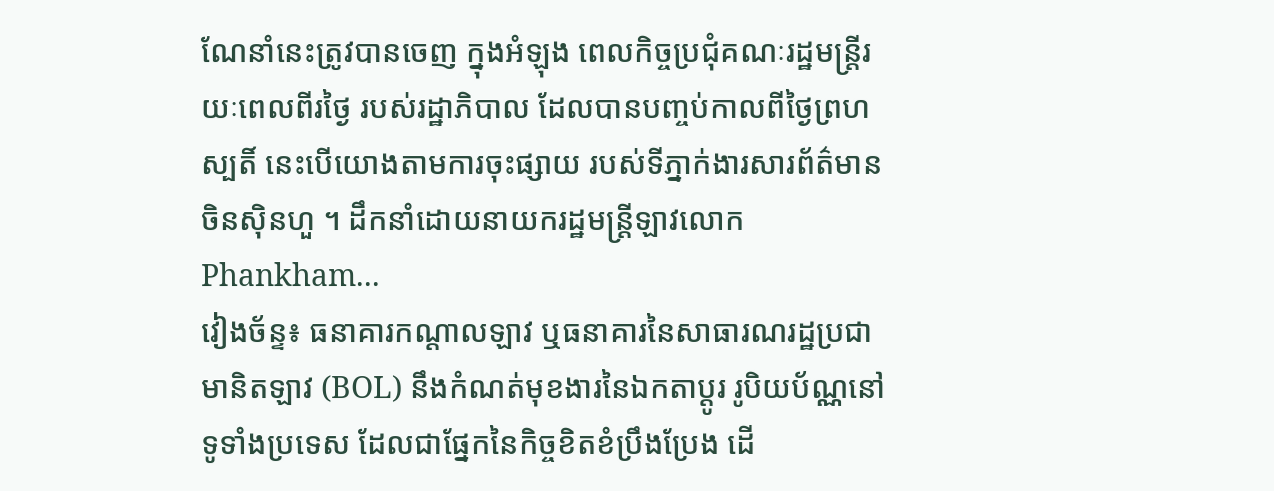ណែនាំនេះត្រូវបានចេញ ក្នុងអំឡុង ពេលកិច្ចប្រជុំគណៈរដ្ឋមន្ត្រីរយៈពេលពីរថ្ងៃ របស់រដ្ឋាភិបាល ដែលបានបញ្ចប់កាលពីថ្ងៃព្រហស្បតិ៍ នេះបើយោងតាមការចុះផ្សាយ របស់ទីភ្នាក់ងារសារព័ត៌មានចិនស៊ិនហួ ។ ដឹកនាំដោយនាយករដ្ឋមន្ត្រីឡាវលោក Phankham...
វៀងច័ន្ទ៖ ធនាគារកណ្តាលឡាវ ឬធនាគារនៃសាធារណរដ្ឋប្រជាមានិតឡាវ (BOL) នឹងកំណត់មុខងារនៃឯកតាប្តូរ រូបិយប័ណ្ណនៅទូទាំងប្រទេស ដែលជាផ្នែកនៃកិច្ចខិតខំប្រឹងប្រែង ដើ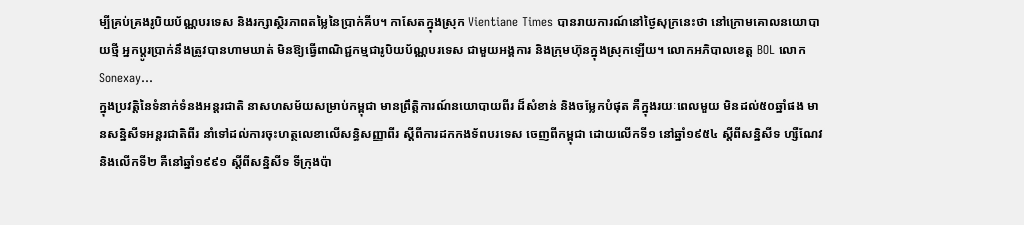ម្បីគ្រប់គ្រងរូបិយប័ណ្ណបរទេស និងរក្សាស្ថិរភាពតម្លៃនៃប្រាក់គីប។ កាសែតក្នុងស្រុក Vientiane Times បានរាយការណ៍នៅថ្ងៃសុក្រនេះថា នៅក្រោមគោលនយោបាយថ្មី អ្នកប្តូរប្រាក់នឹងត្រូវបានហាមឃាត់ មិនឱ្យធ្វើពាណិជ្ជកម្មជារូបិយប័ណ្ណបរទេស ជាមួយអង្គការ និងក្រុមហ៊ុនក្នុងស្រុកឡើយ។ លោកអភិបាលខេត្ត BOL លោក Sonexay...
ក្នុងប្រវត្តិនៃទំនាក់ទំនងអន្តរជាតិ នាសហសម័យសម្រាប់កម្ពុជា មានព្រឹត្តិការណ៍នយោបាយពីរ ដ៏សំខាន់ និងចម្លែកបំផុត គឺក្នុងរយៈពេលមួយ មិនដល់៥០ឆ្នាំផង មានសន្និសីទអន្តរជាតិពីរ នាំទៅដល់ការចុះហត្ថលេខាលើសន្ធិសញ្ញាពីរ ស្ដីពីការដកកងទ័ពបរទេស ចេញពីកម្ពុជា ដោយលើកទី១ នៅឆ្នាំ១៩៥៤ ស្ដីពីសន្និសីទ ហ្សឺណែវ និងលើកទី២ គឺនៅឆ្នាំ១៩៩១ ស្ដីពីសន្និសីទ ទីក្រុងប៉ា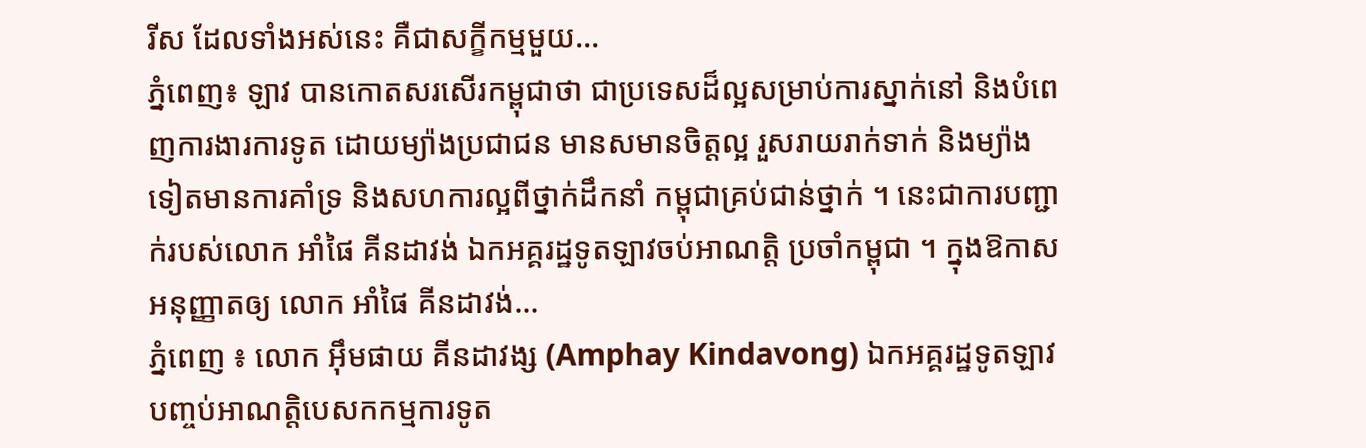រីស ដែលទាំងអស់នេះ គឺជាសក្ខីកម្មមួយ...
ភ្នំពេញ៖ ឡាវ បានកោតសរសើរកម្ពុជាថា ជាប្រទេសដ៏ល្អសម្រាប់ការស្នាក់នៅ និងបំពេញការងារការទូត ដោយម្យ៉ាងប្រជាជន មានសមានចិត្តល្អ រួសរាយរាក់ទាក់ និងម្យ៉ាងទៀតមានការគាំទ្រ និងសហការល្អពីថ្នាក់ដឹកនាំ កម្ពុជាគ្រប់ជាន់ថ្នាក់ ។ នេះជាការបញ្ជាក់របស់លោក អាំផៃ គីនដាវង់ ឯកអគ្គរដ្ឋទូតឡាវចប់អាណត្តិ ប្រចាំកម្ពុជា ។ ក្នុងឱកាសអនុញ្ញាតឲ្យ លោក អាំផៃ គីនដាវង់...
ភ្នំពេញ ៖ លោក អ៊ឹមផាយ គីនដាវង្ស (Amphay Kindavong) ឯកអគ្គរដ្ឋទូតឡាវ បញ្ចប់អាណត្តិបេសកកម្មការទូត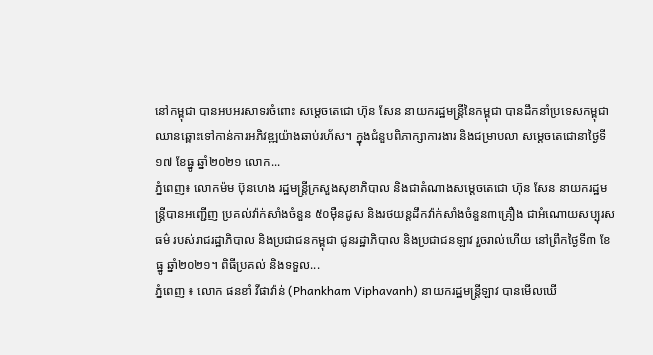នៅកម្ពុជា បានអបអរសាទរចំពោះ សម្តេចតេជោ ហ៊ុន សែន នាយករដ្ឋមន្ដ្រីនៃកម្ពុជា បានដឹកនាំប្រទេសកម្ពុជា ឈានឆ្ពោះទៅកាន់ការអភិវឌ្ឍយ៉ាងឆាប់រហ័ស។ ក្នុងជំនួបពិភាក្សាការងារ និងជម្រាបលា សម្តេចតេជោនាថ្ងៃទី១៧ ខែធ្នូ ឆ្នាំ២០២១ លោក...
ភ្នំពេញ៖ លោកម៉ម ប៊ុនហេង រដ្ឋមន្ត្រីក្រសួងសុខាភិបាល និងជាតំណាងសម្តេចតេជោ ហ៊ុន សែន នាយករដ្ឋមន្ត្រីបានអញ្ជើញ ប្រគល់វ៉ាក់សាំងចំនួន ៥០ម៉ឺនដូស និងរថយន្តដឹកវ៉ាក់សាំងចំនួន៣គ្រឿង ជាអំណោយសប្បុរសធម៌ របស់រាជរដ្ឋាភិបាល និងប្រជាជនកម្ពុជា ជូនរដ្ឋាភិបាល និងប្រជាជនឡាវ រួចរាល់ហើយ នៅព្រឹកថ្ងៃទី៣ ខែធ្នូ ឆ្នាំ២០២១។ ពិធីប្រគល់ និងទទួល...
ភ្នំពេញ ៖ លោក ផនខាំ វីផាវ៉ាន់ (Phankham Viphavanh) នាយករដ្ឋមន្ត្រីឡាវ បានមើលឃើ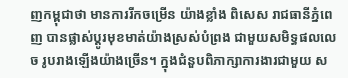ញកម្ពុជាថា មានការរីកចម្រើន យ៉ាងខ្លាំង ពិសេស រាជធានីភ្នំពេញ បានផ្លាស់ប្តូរមុខមាត់យ៉ាងស្រស់បំព្រង ជាមួយសមិទ្ធផលលេច រូបរាងឡើងយ៉ាងច្រើន។ ក្នុងជំនួបពិភាក្សាការងារជាមួយ ស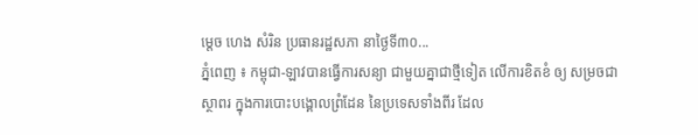ម្តេច ហេង សំរិន ប្រធានរដ្ឋសភា នាថ្ងៃទី៣០...
ភ្នំពេញ ៖ កម្ពុជា-ឡាវបានធ្វើការសន្យា ជាមួយគ្នាជាថ្មីទៀត លើការខិតខំ ឲ្យ សម្រចជាស្ថាពរ ក្នុងការបោះបង្គោលព្រំដែន នៃប្រទេសទាំងពីរ ដែល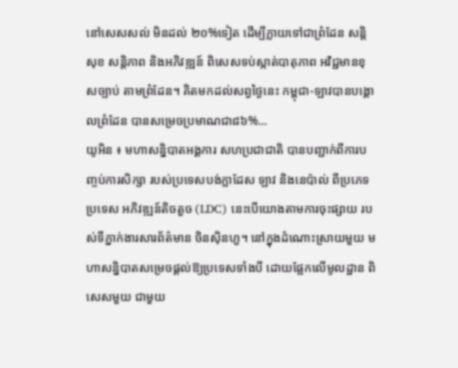នៅសេសសល់ មិនដល់ ២០%ទៀត ដើម្បីក្លាយទៅជាព្រំដែន សន្តិសុខ សន្តិភាព និងអភិវឌ្ឍន៍ ពិសេសទប់ស្កាត់បាតុភាព អវិជ្ជមានខុសច្បាប់ តាមព្រំដែន។ គិតមកដល់សព្វថ្ងៃនេះ កម្ពុជា-ឡាវបានបង្គោលព្រំដែន បានសម្រេចប្រមាណជា៨៦%...
យូអិន ៖ មហាសន្និបាតអង្គការ សហប្រជាជាតិ បានបញ្ជាក់ពីការបញ្ចប់ការសិក្សា របស់ប្រទេសបង់ក្លាដែស ឡាវ និងនេប៉ាល់ ពីប្រភេទប្រទេស អភិវឌ្ឍន៍តិចតួច (LDC) នេះបើយោងតាមការចុះផ្សាយ របស់ទីភ្នាក់ងារសារព័ត៌មាន ចិនស៊ិនហួ។ នៅក្នុងដំណោះស្រាយមួយ មហាសន្និបាតសម្រេចផ្តល់ឱ្យប្រទេសទាំងបី ដោយផ្អែកលើមូលដ្ឋាន ពិសេសមួយ ជាមួយ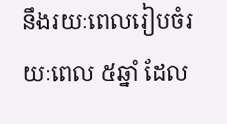នឹងរយៈពេលរៀបចំរយៈពេល ៥ឆ្នាំ ដែល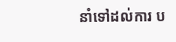នាំទៅដល់ការ ប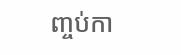ញ្ចប់កា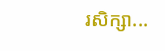រសិក្សា...